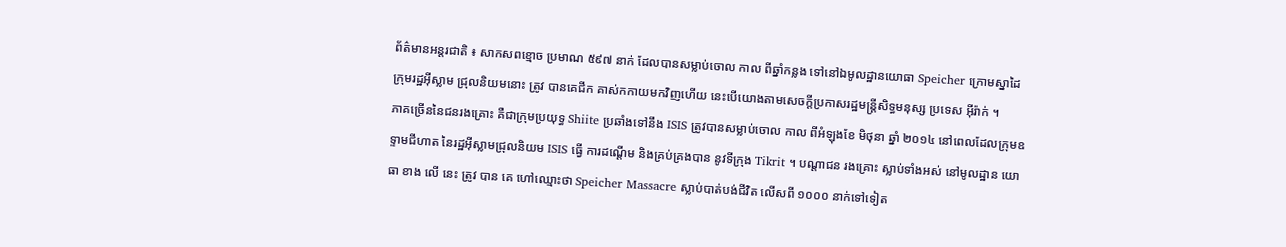ព័ត៌មានអន្តរជាតិ ៖ សាកសពខ្មោច ប្រមាណ ៥៩៧ នាក់ ដែលបានសម្លាប់ចោល កាល ពីឆ្នាំកន្លង ទៅនៅឯមូលដ្ឋានយោធា Speicher ក្រោមស្នាដៃ ក្រុមរដ្ឋអ៊ីស្លាម ជ្រុលនិយមនោះ ត្រូវ បានគេជីក គាស់កកាយមកវិញហើយ នេះបើយោងតាមសេចក្តីប្រកាសរដ្ឋមន្រ្តីសិទ្ធមនុស្ស ប្រទេស អ៊ីរ៉ាក់ ។
ភាគច្រើននៃជនរងគ្រោះ គឺជាក្រុមប្រយុទ្ធ Shiite ប្រឆាំងទៅនឹង ISIS ត្រូវបានសម្លាប់ចោល កាល ពីអំឡុងខែ មិថុនា ឆ្នាំ ២០១៤ នៅពេលដែលក្រុមឧទ្ទាមជីហាត នៃរដ្ឋអ៊ីស្លាមជ្រុលនិយម ISIS ធ្វើ ការដណ្តើម និងគ្រប់គ្រងបាន នូវទីក្រុង Tikrit ។ បណ្តាជន រងគ្រោះ ស្លាប់ទាំងអស់ នៅមូលដ្ឋាន យោធា ខាង លើ នេះ ត្រូវ បាន គេ ហៅឈ្មោះថា Speicher Massacre ស្លាប់បាត់បង់ជីវិត លើសពី ១០០០ នាក់ទៅទៀត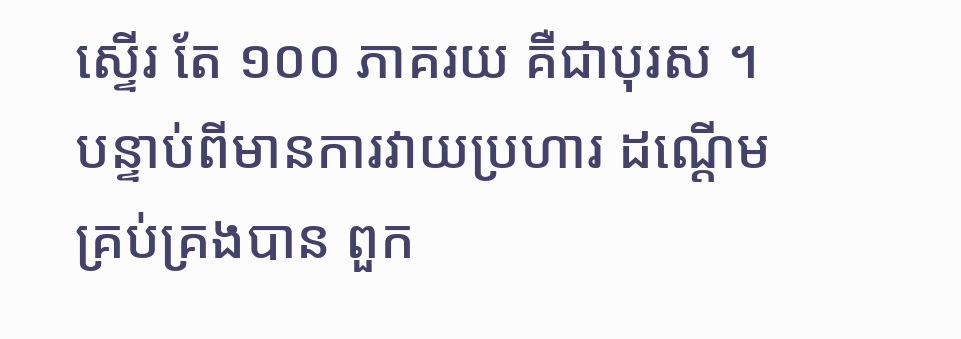ស្ទើរ តែ ១០០ ភាគរយ គឺជាបុរស ។ បន្ទាប់ពីមានការវាយប្រហារ ដណ្តើម គ្រប់គ្រងបាន ពួក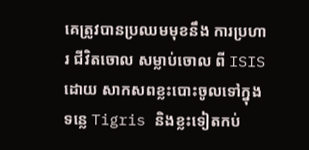គេត្រូវបានប្រឈមមុខនឹង ការប្រហារ ជីវិតចោល សម្លាប់ចោល ពី ISIS ដោយ សាកសពខ្លះបោះចូលទៅក្នុងទន្លេ Tigris និងខ្លះទៀតកប់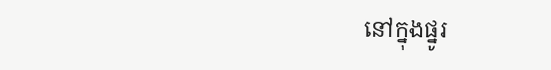នៅក្នុងផ្នូរ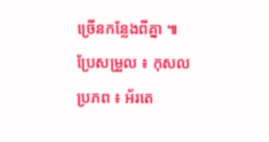ច្រើនកន្លែងពីគ្នា ៕
ប្រែសម្រួល ៖ កុសល
ប្រភព ៖ អ័រតេ